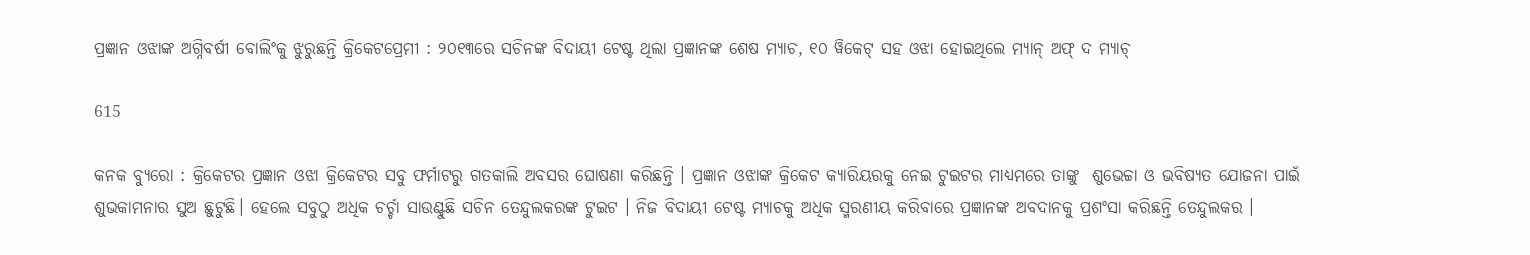ପ୍ରଜ୍ଞାନ ଓଝାଙ୍କ ଅଗ୍ନିବର୍ଷୀ ବୋଲିଂକୁ ଝୁରୁଛନ୍ତି କ୍ରିକେଟପ୍ରେମୀ : ୨୦୧୩ରେ ସଚିନଙ୍କ ବିଦାୟୀ ଟେଷ୍ଟ ଥିଲା ପ୍ରଜ୍ଞାନଙ୍କ ଶେଷ ମ୍ୟାଚ, ୧୦ ୱିକେଟ୍ ସହ ଓଝା ହୋଇଥିଲେ ମ୍ୟାନ୍ ଅଫ୍ ଦ ମ୍ୟାଚ୍

615

କନକ ବ୍ୟୁରୋ : କ୍ରିକେଟର ପ୍ରଜ୍ଞାନ ଓଝା କ୍ରିକେଟର ସବୁ ଫର୍ମାଟରୁ ଗତକାଲି ଅବସର ଘୋଷଣା କରିଛନ୍ତି । ପ୍ରଜ୍ଞାନ ଓଝାଙ୍କ କ୍ରିକେଟ କ୍ୟାରିୟରକୁ ନେଇ ଟୁଇଟର ମାଧ୍ୟମରେ ତାଙ୍କୁ  ଶୁଭେଚ୍ଚା ଓ ଭବିଷ୍ୟତ ଯୋଜନା ପାଇଁ ଶୁଭକାମନାର ସୁଅ ଛୁଟୁଛି। ହେଲେ ସବୁଠୁ ଅଧିକ ଚର୍ଚ୍ଚା ସାଉଣ୍ଟୁଛି ସଚିନ ତେନ୍ଦୁଲକରଙ୍କ ଟୁଇଟ । ନିଜ ବିଦାୟୀ ଟେଷ୍ଟ ମ୍ୟାଚକୁ ଅଧିକ ସ୍ମରଣୀୟ କରିବାରେ ପ୍ରଜ୍ଞାନଙ୍କ ଅବଦାନକୁ ପ୍ରଶଂସା କରିଛନ୍ତି ତେନ୍ଦୁଲକର ।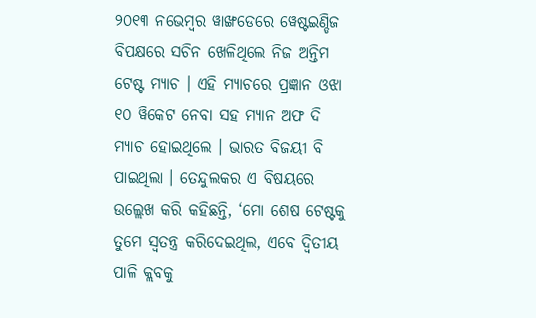୨୦୧୩ ନଭେମ୍ବର ୱାଙ୍ଖଡେରେ ୱେଷ୍ଟଇଣ୍ଡିଜ ବିପକ୍ଷରେ ସଚିନ ଖେଳିଥିଲେ ନିଜ ଅନ୍ତିମ ଟେଷ୍ଟ ମ୍ୟାଚ । ଏହି ମ୍ୟାଚରେ ପ୍ରଜ୍ଞାନ ଓଝା ୧୦ ୱିକେଟ ନେବା ସହ ମ୍ୟାନ ଅଫ ଦି ମ୍ୟାଚ ହୋଇଥିଲେ । ଭାରତ ବିଜୟୀ ବି ପାଇଥିଲା । ତେନ୍ଦୁଲକର ଏ ବିଷୟରେ ଉଲ୍ଲେଖ କରି କହିଛନ୍ତି, ‘ମୋ ଶେଷ ଟେଷ୍ଟକୁ ତୁମେ ସ୍ୱତନ୍ତ୍ର କରିଦେଇଥିଲ, ଏବେ ଦ୍ୱିତୀୟ ପାଳି କ୍ଲବକୁ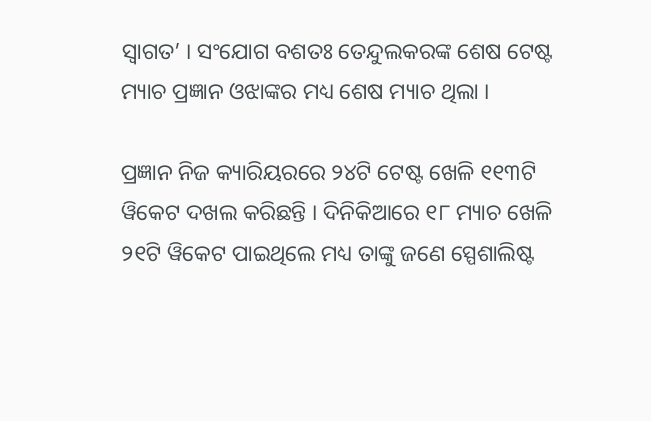ସ୍ୱାଗତ’ । ସଂଯୋଗ ବଶତଃ ତେନ୍ଦୁଲକରଙ୍କ ଶେଷ ଟେଷ୍ଟ ମ୍ୟାଚ ପ୍ରଜ୍ଞାନ ଓଝାଙ୍କର ମଧ୍ୟ ଶେଷ ମ୍ୟାଚ ଥିଲା ।

ପ୍ରଜ୍ଞାନ ନିଜ କ୍ୟାରିୟରରେ ୨୪ଟି ଟେଷ୍ଟ ଖେଳି ୧୧୩ଟି ୱିକେଟ ଦଖଲ କରିଛନ୍ତି । ଦିନିକିଆରେ ୧୮ ମ୍ୟାଚ ଖେଳି ୨୧ଟି ୱିକେଟ ପାଇଥିଲେ ମଧ୍ୟ ତାଙ୍କୁ ଜଣେ ସ୍ପେଶାଲିଷ୍ଟ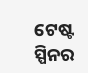ଟେଷ୍ଟ ସ୍ପିନର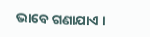ଭାବେ ଗଣାଯାଏ ।